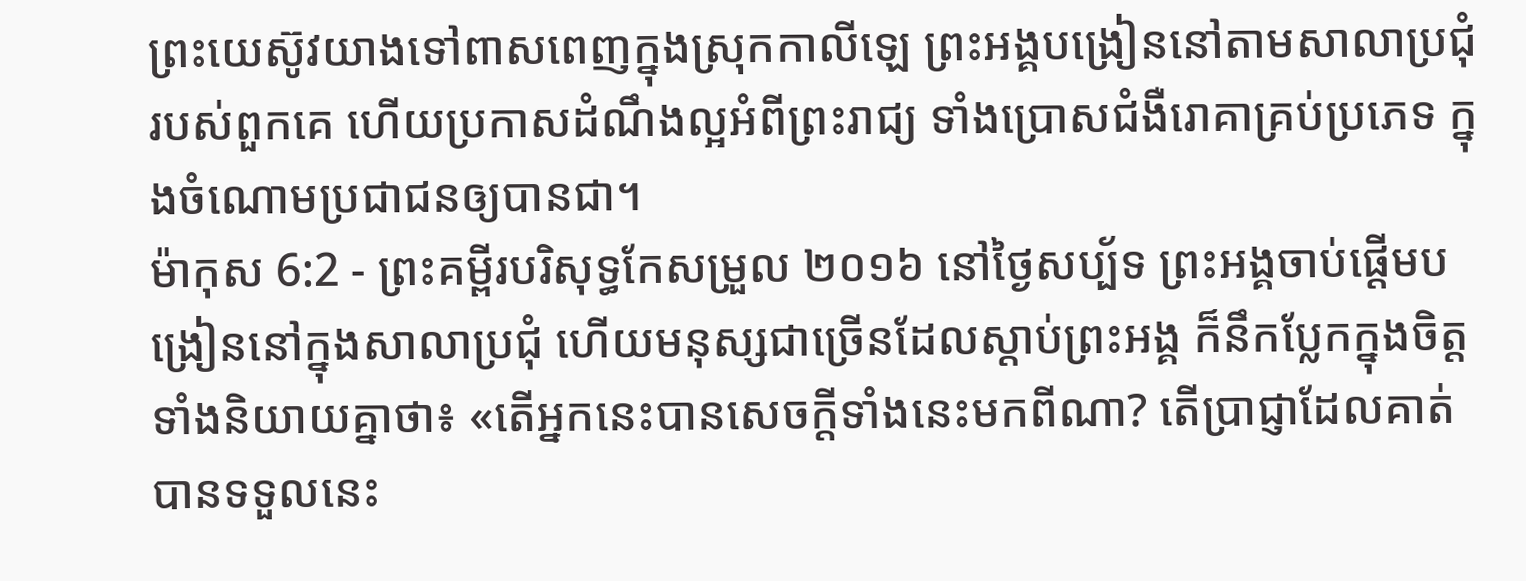ព្រះយេស៊ូវយាងទៅពាសពេញក្នុងស្រុកកាលីឡេ ព្រះអង្គបង្រៀននៅតាមសាលាប្រជុំរបស់ពួកគេ ហើយប្រកាសដំណឹងល្អអំពីព្រះរាជ្យ ទាំងប្រោសជំងឺរោគាគ្រប់ប្រភេទ ក្នុងចំណោមប្រជាជនឲ្យបានជា។
ម៉ាកុស 6:2 - ព្រះគម្ពីរបរិសុទ្ធកែសម្រួល ២០១៦ នៅថ្ងៃសប្ប័ទ ព្រះអង្គចាប់ផ្ដើមបង្រៀននៅក្នុងសាលាប្រជុំ ហើយមនុស្សជាច្រើនដែលស្តាប់ព្រះអង្គ ក៏នឹកប្លែកក្នុងចិត្ត ទាំងនិយាយគ្នាថា៖ «តើអ្នកនេះបានសេចក្តីទាំងនេះមកពីណា? តើប្រាជ្ញាដែលគាត់បានទទួលនេះ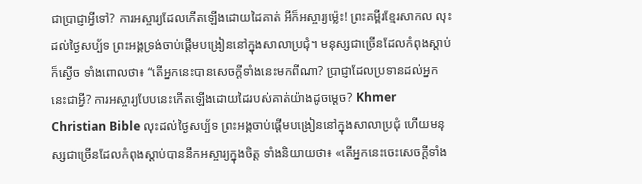ជាប្រាជ្ញាអ្វីទៅ? ការអស្ចារ្យដែលកើតឡើងដោយដៃគាត់ អីក៏អស្ចារ្យម៉្លេះ! ព្រះគម្ពីរខ្មែរសាកល លុះដល់ថ្ងៃសប្ប័ទ ព្រះអង្គទ្រង់ចាប់ផ្ដើមបង្រៀននៅក្នុងសាលាប្រជុំ។ មនុស្សជាច្រើនដែលកំពុងស្ដាប់ក៏ស្ងើច ទាំងពោលថា៖ “តើអ្នកនេះបានសេចក្ដីទាំងនេះមកពីណា? ប្រាជ្ញាដែលប្រទានដល់អ្នកនេះជាអ្វី? ការអស្ចារ្យបែបនេះកើតឡើងដោយដៃរបស់គាត់យ៉ាងដូចម្ដេច? Khmer Christian Bible លុះដល់ថ្ងៃសប្ប័ទ ព្រះអង្គចាប់ផ្ដើមបង្រៀននៅក្នុងសាលាប្រជុំ ហើយមនុស្សជាច្រើនដែលកំពុងស្ដាប់បាននឹកអស្ចារ្យក្នុងចិត្ដ ទាំងនិយាយថា៖ «តើអ្នកនេះចេះសេចក្ដីទាំង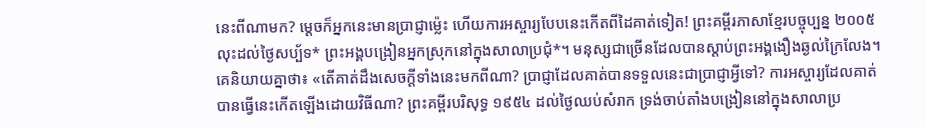នេះពីណាមក? ម្ដេចក៏អ្នកនេះមានប្រាជ្ញាម៉្លេះ ហើយការអស្ចារ្យបែបនេះកើតពីដៃគាត់ទៀត! ព្រះគម្ពីរភាសាខ្មែរបច្ចុប្បន្ន ២០០៥ លុះដល់ថ្ងៃសប្ប័ទ* ព្រះអង្គបង្រៀនអ្នកស្រុកនៅក្នុងសាលាប្រជុំ*។ មនុស្សជាច្រើនដែលបានស្ដាប់ព្រះអង្គងឿងឆ្ងល់ក្រៃលែង។ គេនិយាយគ្នាថា៖ «តើគាត់ដឹងសេចក្ដីទាំងនេះមកពីណា? ប្រាជ្ញាដែលគាត់បានទទួលនេះជាប្រាជ្ញាអ្វីទៅ? ការអស្ចារ្យដែលគាត់បានធ្វើនេះកើតឡើងដោយវិធីណា? ព្រះគម្ពីរបរិសុទ្ធ ១៩៥៤ ដល់ថ្ងៃឈប់សំរាក ទ្រង់ចាប់តាំងបង្រៀននៅក្នុងសាលាប្រ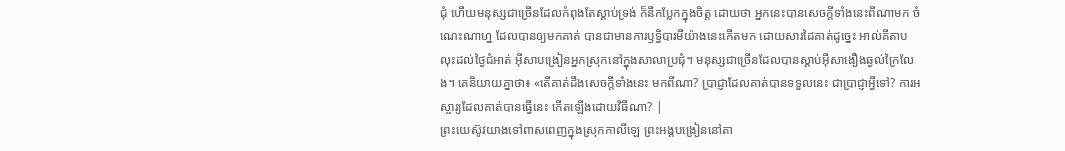ជុំ ហើយមនុស្សជាច្រើនដែលកំពុងតែស្តាប់ទ្រង់ ក៏នឹកប្លែកក្នុងចិត្ត ដោយថា អ្នកនេះបានសេចក្ដីទាំងនេះពីណាមក ចំណេះណាហ្ន ដែលបានឲ្យមកគាត់ បានជាមានការឫទ្ធិបារមីយ៉ាងនេះកើតមក ដោយសារដៃគាត់ដូច្នេះ អាល់គីតាប លុះដល់ថ្ងៃជំអាត់ អ៊ីសាបង្រៀនអ្នកស្រុកនៅក្នុងសាលាប្រជុំ។ មនុស្សជាច្រើនដែលបានស្ដាប់អ៊ីសាងឿងឆ្ងល់ក្រៃលែង។ គេនិយាយគ្នាថា៖ «តើគាត់ដឹងសេចក្ដីទាំងនេះ មកពីណា? ប្រាជ្ញាដែលគាត់បានទទួលនេះ ជាប្រាជ្ញាអ្វីទៅ? ការអស្ចារ្យដែលគាត់បានធ្វើនេះ កើតឡើងដោយវិធីណា? |
ព្រះយេស៊ូវយាងទៅពាសពេញក្នុងស្រុកកាលីឡេ ព្រះអង្គបង្រៀននៅតា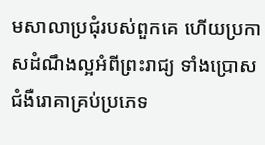មសាលាប្រជុំរបស់ពួកគេ ហើយប្រកាសដំណឹងល្អអំពីព្រះរាជ្យ ទាំងប្រោសជំងឺរោគាគ្រប់ប្រភេទ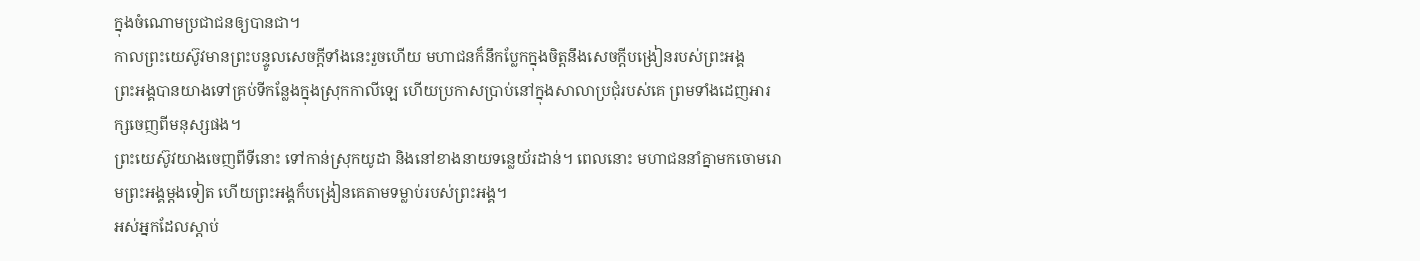ក្នុងចំណោមប្រជាជនឲ្យបានជា។
កាលព្រះយេស៊ូវមានព្រះបន្ទូលសេចក្តីទាំងនេះរួចហើយ មហាជនក៏នឹកប្លែកក្នុងចិត្តនឹងសេចក្តីបង្រៀនរបស់ព្រះអង្គ
ព្រះអង្គបានយាងទៅគ្រប់ទីកន្លែងក្នុងស្រុកកាលីឡេ ហើយប្រកាសប្រាប់នៅក្នុងសាលាប្រជុំរបស់គេ ព្រមទាំងដេញអារក្សចេញពីមនុស្សផង។
ព្រះយេស៊ូវយាងចេញពីទីនោះ ទៅកាន់ស្រុកយូដា និងនៅខាងនាយទន្លេយ័រដាន់។ ពេលនោះ មហាជននាំគ្នាមកចោមរោមព្រះអង្គម្តងទៀត ហើយព្រះអង្គក៏បង្រៀនគេតាមទម្លាប់របស់ព្រះអង្គ។
អស់អ្នកដែលស្តាប់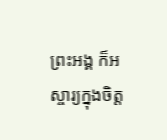ព្រះអង្គ ក៏អស្ចារ្យក្នុងចិត្ត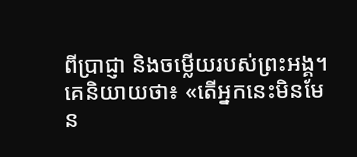ពីប្រាជ្ញា និងចម្លើយរបស់ព្រះអង្គ។
គេនិយាយថា៖ «តើអ្នកនេះមិនមែន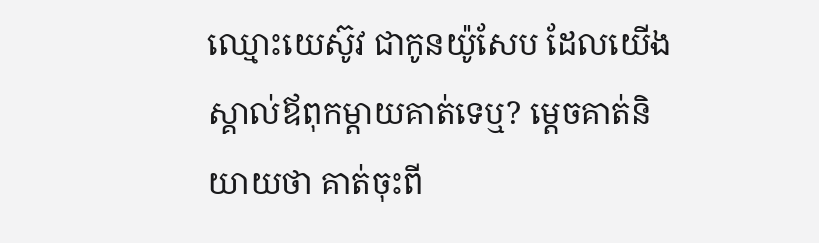ឈ្មោះយេស៊ូវ ជាកូនយ៉ូសែប ដែលយើងស្គាល់ឪពុកម្តាយគាត់ទេឬ? ម្តេចគាត់និយាយថា គាត់ចុះពី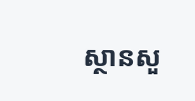ស្ថានសួ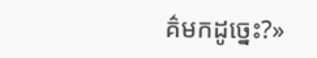គ៌មកដូច្នេះ?»